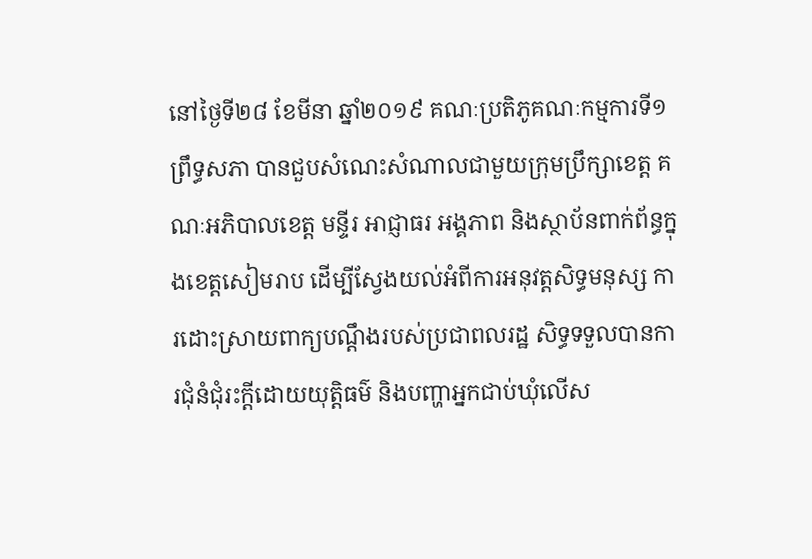នៅថ្ងៃទី២៨ ខែមីនា ឆ្នាំ២០១៩ គណៈប្រតិភូគណៈកម្មការទី១ព្រឹទ្ធសភា បានជួបសំណេះសំណាលជាមួយក្រុមប្រឹក្សាខេត្ត គណៈអភិបាលខេត្ត មន្ទីរ អាជ្ញាធរ អង្គភាព និងស្ថាប័នពាក់ព័ន្ធក្នុងខេត្តសៀមរាប ដើម្បីស្វែងយល់អំពីការអនុវត្តសិទ្ធមនុស្ស ការដោះស្រាយពាក្យបណ្តឹងរបស់ប្រជាពលរដ្ឋ សិទ្ធទទួលបានការជុំនំជុំរះក្តីដោយយុត្តិធម៌ និងបញ្ហាអ្នកជាប់ឃុំលើស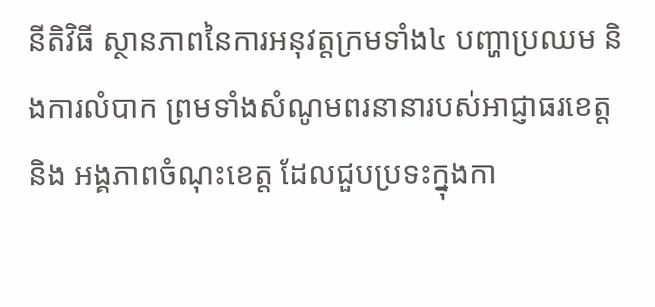នីតិវិធី ស្ថានភាពនៃការអនុវត្តក្រមទាំង៤ បញ្ហាប្រឈម និងការលំបាក ព្រមទាំងសំណូមពរនានារបស់អាជ្ញាធរខេត្ត និង អង្គភាពចំណុះខេត្ត ដែលជួបប្រទះក្នុងកា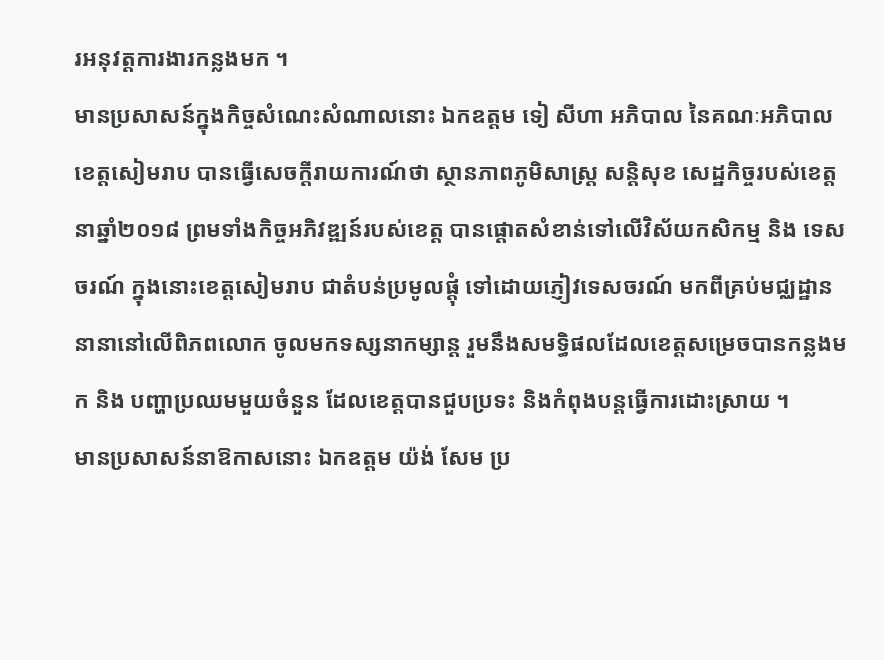រអនុវត្តការងារកន្លងមក ។
មានប្រសាសន៍ក្នុងកិច្ចសំណេះសំណាលនោះ ឯកឧត្តម ទៀ សីហា អភិបាល នៃគណៈអភិបាលខេត្តសៀមរាប បានធ្វើសេចក្តីរាយការណ៍ថា ស្ថានភាពភូមិសាស្ត្រ សន្តិសុខ សេដ្ឋកិច្ចរបស់ខេត្ត នាឆ្នាំ២០១៨ ព្រមទាំងកិច្ចអភិវឌ្ឍន៍របស់ខេត្ត បានផ្តោតសំខាន់ទៅលើវិស័យកសិកម្ម និង ទេសចរណ៍ ក្នុងនោះខេត្តសៀមរាប ជាតំបន់ប្រមូលផ្តុំ ទៅដោយភ្ញៀវទេសចរណ៍ មកពីគ្រប់មជ្ឈដ្ឋាននានានៅលើពិភពលោក ចូលមកទស្សនាកម្សាន្ត រួមនឹងសមទ្ធិផលដែលខេត្តសម្រេចបានកន្លងមក និង បញ្ហាប្រឈមមួយចំនួន ដែលខេត្តបានជួបប្រទះ និងកំពុងបន្តធ្វើការដោះស្រាយ ។
មានប្រសាសន៍នាឱកាសនោះ ឯកឧត្តម យ៉ង់ សែម ប្រ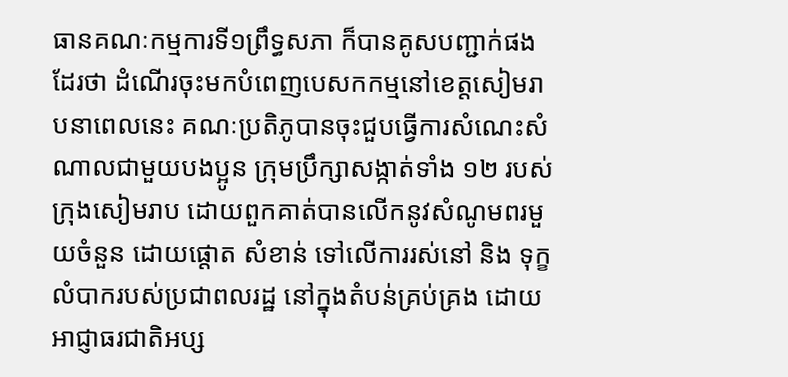ធានគណៈកម្មការទី១ព្រឹទ្ធសភា ក៏បានគូសបញ្ជាក់ផងដែរថា ដំណើរចុះមកបំពេញបេសកកម្មនៅខេត្តសៀមរាបនាពេលនេះ គណៈប្រតិភូបានចុះជួបធ្វើការសំណេះសំណាលជាមួយបងប្អូន ក្រុមប្រឹក្សាសង្កាត់ទាំង ១២ របស់ក្រុងសៀមរាប ដោយពួកគាត់បានលើកនូវសំណូមពរមួយចំនួន ដោយផ្តោត សំខាន់ ទៅលើការរស់នៅ និង ទុក្ខលំបាករបស់ប្រជាពលរដ្ឋ នៅក្នុងតំបន់គ្រប់គ្រង ដោយអាជ្ញាធរជាតិអប្ស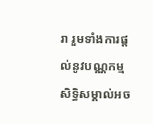រា រួមទាំងការផ្តល់នូវបណ្ណកម្មសិទ្ធិសម្គាល់អច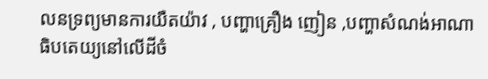លនទ្រព្យមានការយឺតយ៉ាវ , បញ្ហាគ្រឿង ញៀន ,បញ្ហាសំណង់អាណាធិបតេយ្យនៅលើដីចំ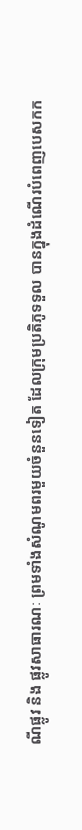ណីផ្លូវ និង ផ្លូវសាធារណៈ ព្រមទាំងសំណូមពរមួយចំនួនទៀត ដែលក្រុមប្រតិភូទទួល បានក្នុងដំណើរបំពេញបេសកក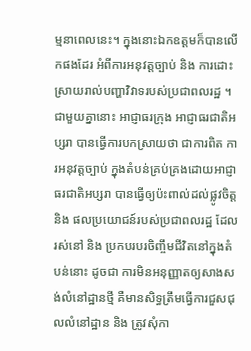ម្មនាពេលនេះ។ ក្នុងនោះឯកឧត្តមក៏បានលើកផងដែរ អំពីការអនុវត្តច្បាប់ និង ការដោះស្រាយរាល់បញ្ហាវិវាទរបស់ប្រជាពលរដ្ឋ ។
ជាមួយគ្នានោះ អាជ្ញាធរក្រុង អាជ្ញាធរជាតិអប្សរា បានធ្វើការបកស្រាយថា ជាការពិត ការអនុវត្តច្បាប់ ក្នុងតំបន់គ្រប់គ្រងដោយអាជ្ញាធរជាតិអប្សរា បានធ្វើឲ្យប៉ះពាល់ដល់ផ្លូវចិត្ត និង ផលប្រយោជន៍របស់ប្រជាពលរដ្ឋ ដែលរស់នៅ និង ប្រកបរបរចិញ្ចឹមជីវិតនៅក្នុងតំបន់នោះ ដូចជា ការមិនអនុញ្ញាតឲ្យសាងសង់លំនៅដ្ឋានថ្មី គឺមានសិទ្ធត្រឹមធ្វើការជួសជុលលំនៅដ្ឋាន និង ត្រូវសុំកា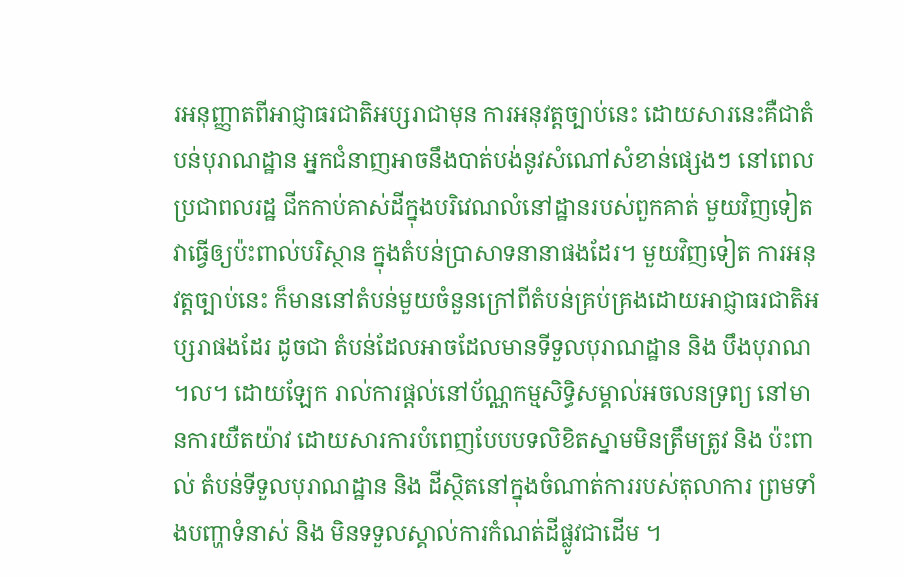រអនុញ្ញាតពីអាជ្ញាធរជាតិអប្សរាជាមុន ការអនុវត្តច្បាប់នេះ ដោយសារនេះគឺជាតំបន់បុរាណដ្ឋាន អ្នកជំនាញអាចនឹងបាត់បង់នូវសំណៅសំខាន់ផ្សេងៗ នៅពេលប្រជាពលរដ្ឋ ជីកកាប់គាស់ដីក្នុងបរិវេណលំនៅដ្ឋានរបស់ពួកគាត់ មួយវិញទៀតវាធ្វើឲ្យប៉ះពាល់បរិស្ថាន ក្នុងតំបន់ប្រាសាទនានាផងដែរ។ មួយវិញទៀត ការអនុវត្តច្បាប់នេះ ក៏មាននៅតំបន់មួយចំនួនក្រៅពីតំបន់គ្រប់គ្រងដោយអាជ្ញាធរជាតិអប្សរាផងដែរ ដូចជា តំបន់ដែលអាចដែលមានទីទួលបុរាណដ្ឋាន និង បឹងបុរាណ ។ល។ ដោយឡែក រាល់ការផ្តល់នៅប័ណ្ណកម្មសិទ្ធិសម្គាល់អចលនទ្រព្យ នៅមានការយឺតយ៉ាវ ដោយសារការបំពេញបែបបទលិខិតស្នាមមិនត្រឹមត្រូវ និង ប៉ះពាល់ តំបន់ទីទួលបុរាណដ្ឋាន និង ដីស្ថិតនៅក្នុងចំណាត់ការរបស់តុលាការ ព្រមទាំងបញ្ហាទំនាស់ និង មិនទទួលស្គាល់ការកំណត់ដីផ្លូវជាដើម ។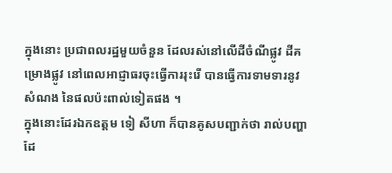ក្នុងនោះ ប្រជាពលរដ្ឋមួយចំនួន ដែលរស់នៅលើដីចំណីផ្លូវ ដីគម្រោងផ្លូវ នៅពេលអាជ្ញាធរចុះធ្វើការរុះរើ បានធ្វើការទាមទារនូវសំណង នៃផលប៉ះពាល់ទៀតផង ។
ក្នុងនោះដែរឯកឧត្តម ទៀ សីហា ក៏បានគូសបញ្ជាក់ថា រាល់បញ្ហាដែ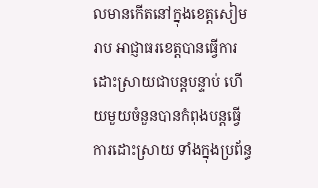លមានកើតនៅក្នុងខេត្តសៀមរាប អាជ្ញាធរខេត្តបានធ្វើការ ដោះស្រាយជាបន្តបន្ទាប់ ហើយមួយចំនួនបានកំពុងបន្តធ្វើការដោះស្រាយ ទាំងក្នុងប្រព័ន្ធ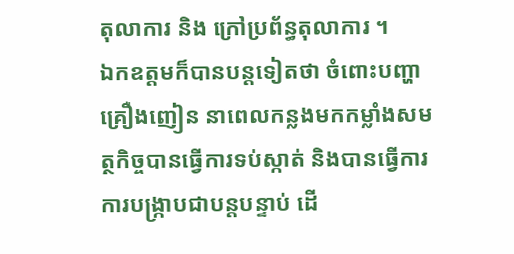តុលាការ និង ក្រៅប្រព័ន្ធតុលាការ ។
ឯកឧត្តមក៏បានបន្តទៀតថា ចំពោះបញ្ហាគ្រឿងញៀន នាពេលកន្លងមកកម្លាំងសមត្ថកិច្ចបានធ្វើការទប់ស្កាត់ និងបានធ្វើការការបង្ក្រាបជាបន្តបន្ទាប់ ដើ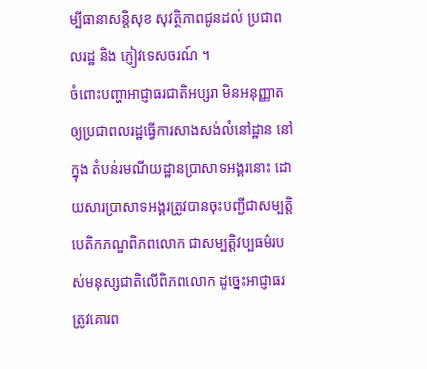ម្បីធានាសន្តិសុខ សុវត្ថិភាពជូនដល់ ប្រជាពលរដ្ឋ និង ភ្ញៀវទេសចរណ៍ ។
ចំពោះបញ្ហាអាជ្ញាធរជាតិអប្សរា មិនអនុញ្ញាតឲ្យប្រជាពលរដ្ឋធ្វើការសាងសង់លំនៅដ្ឋាន នៅក្នុង តំបន់រមណីយដ្ឋានប្រាសាទអង្គរនោះ ដោយសារប្រាសាទអង្គរត្រូវបានចុះបញ្ជីជាសម្បត្តិបេតិកភណ្ឌពិភពលោក ជាសម្បត្តិវប្បធម៌របស់មនុស្សជាតិលើពិភពលោក ដូច្នេះអាជ្ញាធរត្រូវគោរព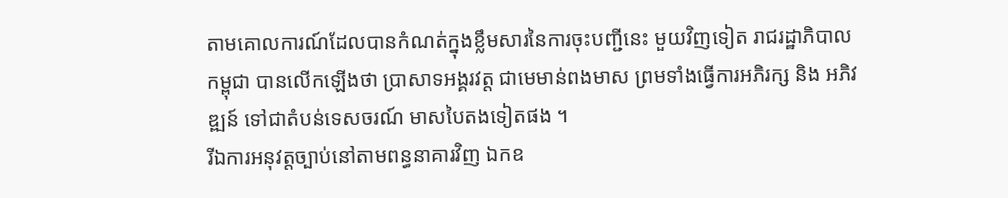តាមគោលការណ៍ដែលបានកំណត់ក្នុងខ្លឹមសារនៃការចុះបញ្ជីនេះ មួយវិញទៀត រាជរដ្ឋាភិបាលកម្ពុជា បានលើកឡើងថា ប្រាសាទអង្គរវត្ត ជាមេមាន់ពងមាស ព្រមទាំងធ្វើការអភិរក្ស និង អភិវឌ្ឍន៍ ទៅជាតំបន់ទេសចរណ៍ មាសបៃតងទៀតផង ។
រីឯការអនុវត្តច្បាប់នៅតាមពន្ធនាគារវិញ ឯកឧ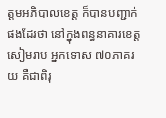ត្តមអភិបាលខេត្ត ក៏បានបញ្ជាក់ផងដែរថា នៅក្នុងពន្ធនាគារខេត្តសៀមរាប អ្នកទោស ៧០ភាគរយ គឺជាពិរុ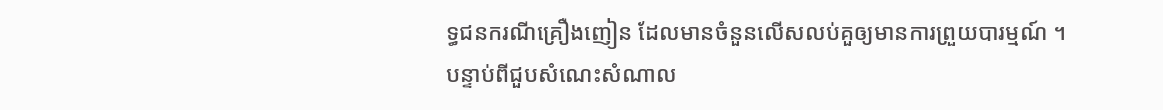ទ្ធជនករណីគ្រឿងញៀន ដែលមានចំនួនលើសលប់គួឲ្យមានការព្រួយបារម្មណ៍ ។
បន្ទាប់ពីជួបសំណេះសំណាល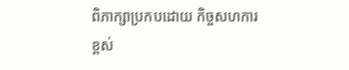ពិភាក្សាប្រកបដោយ កិច្ចសហការខ្ពស់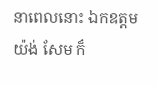នាពេលនោះ ឯកឧត្តម យ៉ង់ សែម ក៏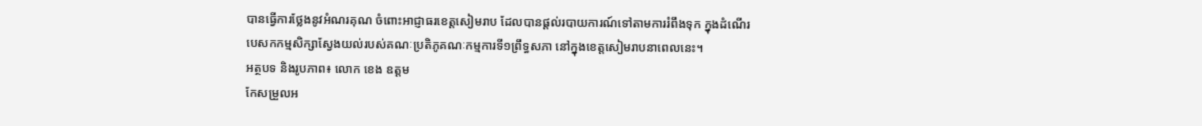បានធ្វើការថ្លែងនូវអំណរគុណ ចំពោះអាជ្ញាធរខេត្តសៀមរាប ដែលបានផ្ដល់របាយការណ៍ទៅតាមការរំពឹងទុក ក្នុងដំណើរបេសកកម្មសិក្សាស្វែងយល់របស់គណៈប្រតិភូគណៈកម្មការទី១ព្រឹទ្ធសភា នៅក្នុងខេត្តសៀមរាបនាពេលនេះ។
អត្ថបទ និងរូបភាព៖ លោក ខេង ឧត្តម
កែសម្រួលអ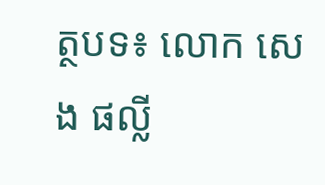ត្ថបទ៖ លោក សេង ផល្លី